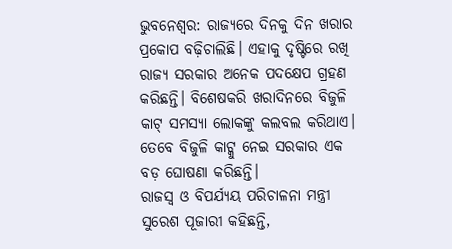ଭୁବନେଶ୍ବର: ରାଜ୍ୟରେ ଦିନକୁ ଦିନ ଖରାର ପ୍ରକୋପ ବଢ଼ିଚାଲିଛି। ଏହାକୁ ଦୃଷ୍ଟିରେ ରଖି ରାଜ୍ୟ ସରକାର ଅନେକ ପଦକ୍ଷେପ ଗ୍ରହଣ କରିଛନ୍ତି। ବିଶେଷକରି ଖରାଦିନରେ ବିଜୁଳି କାଟ୍ ସମସ୍ୟା ଲୋକଙ୍କୁ କଲବଲ କରିଥାଏ। ତେବେ ବିଜୁଳି କାଟ୍କୁ ନେଇ ସରକାର ଏକ ବଡ଼ ଘୋଷଣା କରିଛନ୍ତି।
ରାଜସ୍ବ ଓ ବିପର୍ଯ୍ୟୟ ପରିଚାଳନା ମନ୍ତ୍ରୀ ସୁରେଶ ପୂଜାରୀ କହିଛନ୍ତି,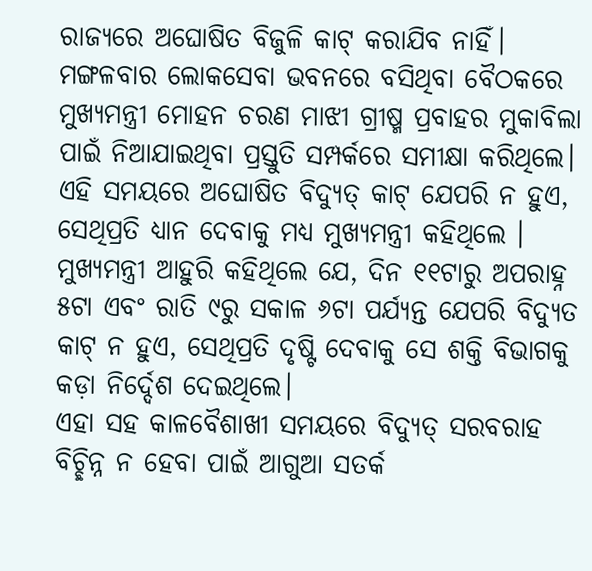ରାଜ୍ୟରେ ଅଘୋଷିତ ବିଜୁଳି କାଟ୍ କରାଯିବ ନାହିଁ। ମଙ୍ଗଳବାର ଲୋକସେବା ଭବନରେ ବସିଥିବା ବୈଠକରେ ମୁଖ୍ୟମନ୍ତ୍ରୀ ମୋହନ ଚରଣ ମାଝୀ ଗ୍ରୀଷ୍ମ ପ୍ରବାହର ମୁକାବିଲା ପାଇଁ ନିଆଯାଇଥିବା ପ୍ରସ୍ତୁତି ସମ୍ପର୍କରେ ସମୀକ୍ଷା କରିଥିଲେ। ଏହି ସମୟରେ ଅଘୋଷିତ ବିଦ୍ୟୁତ୍ କାଟ୍ ଯେପରି ନ ହୁଏ, ସେଥିପ୍ରତି ଧ୍ୟାନ ଦେବାକୁ ମଧ୍ୟ ମୁଖ୍ୟମନ୍ତ୍ରୀ କହିଥିଲେ । ମୁଖ୍ୟମନ୍ତ୍ରୀ ଆହୁରି କହିଥିଲେ ଯେ, ଦିନ ୧୧ଟାରୁ ଅପରାହ୍ନ ୫ଟା ଏବଂ ରାତି ୯ରୁ ସକାଳ ୬ଟା ପର୍ଯ୍ୟନ୍ତ ଯେପରି ବିଦ୍ୟୁତ କାଟ୍ ନ ହୁଏ, ସେଥିପ୍ରତି ଦୃଷ୍ଟି ଦେବାକୁ ସେ ଶକ୍ତି ବିଭାଗକୁ କଡ଼ା ନିର୍ଦ୍ଦେଶ ଦେଇଥିଲେ।
ଏହା ସହ କାଳବୈଶାଖୀ ସମୟରେ ବିଦ୍ୟୁତ୍ ସରବରାହ ବିଚ୍ଛିନ୍ନ ନ ହେବା ପାଇଁ ଆଗୁଆ ସତର୍କ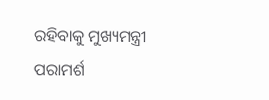ରହିବାକୁ ମୁଖ୍ୟମନ୍ତ୍ରୀ ପରାମର୍ଶ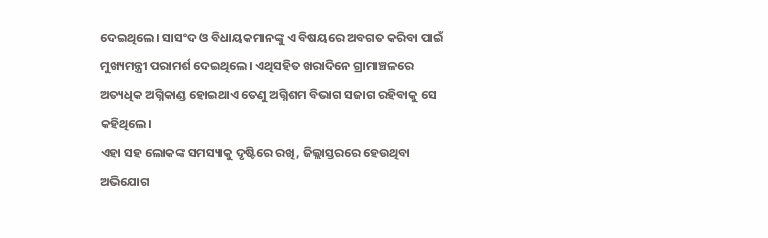ଦେଇଥିଲେ। ସାସଂଦ ଓ ବିଧାୟକମାନଙ୍କୁ ଏ ବିଷୟରେ ଅବଗତ କରିବା ପାଇଁ ମୁଖ୍ୟମନ୍ତ୍ରୀ ପରାମର୍ଶ ଦେଇଥିଲେ। ଏଥିସହିତ ଖରାଦିନେ ଗ୍ରାମାଞ୍ଚଳରେ ଅତ୍ୟଧିକ ଅଗ୍ନିକାଣ୍ଡ ହୋଇଥାଏ ତେଣୁ ଅଗ୍ନିଶମ ବିଭାଗ ସଜାଗ ରହିବାକୁ ସେ କହିଥିଲେ।
ଏହା ସହ ଲୋକଙ୍କ ସମସ୍ୟାକୁ ଦୃଷ୍ଟିରେ ରଖି, ଜିଲ୍ଲାସ୍ତରରେ ହେଉଥିବା ଅଭିଯୋଗ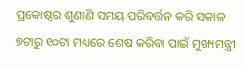ପ୍ରକୋଷ୍ଠର ଶୁଣାଣି ସମୟ ପରିବର୍ତ୍ତନ କରି ସକାଳ ୭ଟାରୁ ୧୦ଟା ମଧ୍ୟରେ ଶେଷ କରିବା ପାଇଁ ମୁଖ୍ୟମନ୍ତ୍ରୀ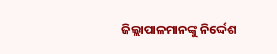ଜିଲ୍ଲାପାଳମାନଙ୍କୁ ନିର୍ଦ୍ଦେଶ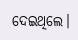ଦେଇଥିଲେ।